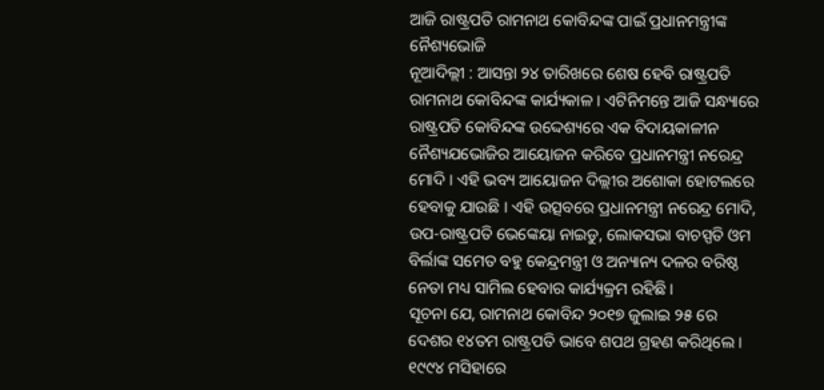ଆଜି ରାଷ୍ଟ୍ରପତି ରାମନାଥ କୋବିନ୍ଦଙ୍କ ପାଇଁ ପ୍ରଧାନମନ୍ତ୍ରୀଙ୍କ ନୈଶ୍ୟଭୋଜି
ନୂଆଦିଲ୍ଲୀ : ଆସନ୍ତା ୨୪ ତାରିଖରେ ଶେଷ ହେବି ରାଷ୍ଟ୍ରପତି ରାମନାଥ କୋବିନ୍ଦଙ୍କ କାର୍ଯ୍ୟକାଳ । ଏଟିନିମନ୍ତେ ଆଜି ସନ୍ଧ୍ୟାରେ ରାଷ୍ଟ୍ରପତି କୋବିନ୍ଦଙ୍କ ଉଦ୍ଦେଶ୍ୟରେ ଏକ ବିଦାୟକାଳୀନ ନୈଶ୍ୟଯଭୋଜିର ଆୟୋଜନ କରିବେ ପ୍ରଧାନମନ୍ତ୍ରୀ ନରେନ୍ଦ୍ର ମୋଦି । ଏହି ଭବ୍ୟ ଆୟୋଜନ ଦିଲ୍ଲୀର ଅଶୋକା ହୋଟଲରେ ହେବାକୁ ଯାଉଛି । ଏହି ଉତ୍ସବରେ ପ୍ରଧାନମନ୍ତ୍ରୀ ନରେନ୍ଦ୍ର ମୋଦି, ଉପ-ରାଷ୍ଟ୍ରପତି ଭେଙ୍କେୟା ନାଇଡୁ, ଲୋକସଭା ବାଚସ୍ପତି ଓମ ବିର୍ଲାଙ୍କ ସମେତ ବହୁ କେନ୍ଦ୍ରମନ୍ତ୍ରୀ ଓ ଅନ୍ୟାନ୍ୟ ଦଳର ବରିଷ୍ଠ ନେତା ମଧ୍ୟ ସାମିଲ ହେବାର କାର୍ଯ୍ୟକ୍ରମ ରହିଛି ।
ସୂଚନା ଯେ, ରାମନାଥ କୋବିନ୍ଦ ୨୦୧୭ ଜୁଲାଇ ୨୫ ରେ ଦେଶର ୧୪ତମ ରାଷ୍ଟ୍ରପତି ଭାବେ ଶପଥ ଗ୍ରହଣ କରିଥିଲେ । ୧୯୯୪ ମସିହାରେ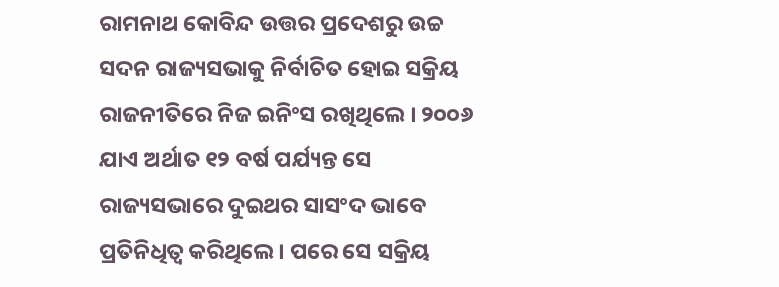ରାମନାଥ କୋବିନ୍ଦ ଉତ୍ତର ପ୍ରଦେଶରୁ ଉଚ୍ଚ ସଦନ ରାଜ୍ୟସଭାକୁ ନିର୍ବାଚିତ ହୋଇ ସକ୍ରିୟ ରାଜନୀତିରେ ନିଜ ଇନିଂସ ରଖିଥିଲେ । ୨୦୦୬ ଯାଏ ଅର୍ଥାତ ୧୨ ବର୍ଷ ପର୍ଯ୍ୟନ୍ତ ସେ ରାଜ୍ୟସଭାରେ ଦୁଇଥର ସାସଂଦ ଭାବେ ପ୍ରତିନିଧିତ୍ବ କରିଥିଲେ । ପରେ ସେ ସକ୍ରିୟ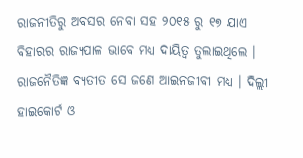ରାଜନୀତିରୁ ଅବସର ନେବା ସହ ୨୦୧୫ ରୁ ୧୭ ଯାଏ ବିହାରର ରାଜ୍ୟପାଳ ଭାବେ ମଧ୍ୟ ଦାୟିତ୍ବ ତୁଲାଇଥିଲେ । ରାଜନୈତିଜ୍ଞ ବ୍ୟତୀତ ସେ ଜଣେ ଆଇନଜୀବୀ ମଧ୍ୟ । ଦିଲ୍ଲୀ ହାଇକୋର୍ଟ ଓ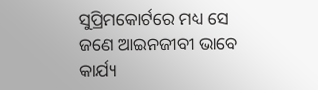ସୁପ୍ରିମକୋର୍ଟରେ ମଧ୍ୟ ସେ ଜଣେ ଆଇନଜୀବୀ ଭାବେ କାର୍ଯ୍ୟ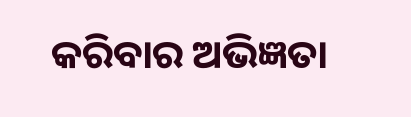କରିବାର ଅଭିଜ୍ଞତା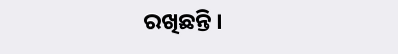ରଖିଛନ୍ତି ।